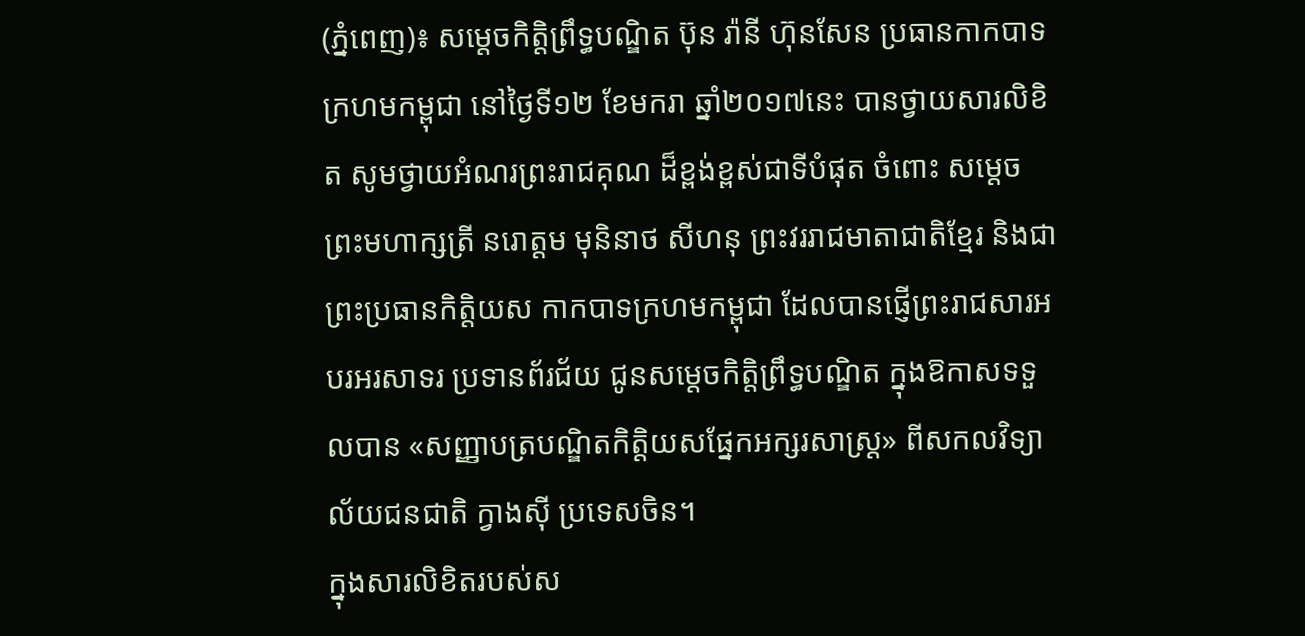(ភ្នំពេញ)៖ សម្តេចកិត្តិព្រឹទ្ធបណ្ឌិត ប៊ុន រ៉ានី ហ៊ុនសែន ប្រធានកាកបាទក្រហមកម្ពុជា នៅថ្ងៃទី១២ ខែមករា ឆ្នាំ២០១៧នេះ បានថ្វាយសារលិខិត សូមថ្វាយអំណរព្រះរាជគុណ ដ៏ខ្ពង់ខ្ពស់ជាទីបំផុត ចំពោះ សម្តេចព្រះមហាក្សត្រី នរោត្តម មុនិនាថ សីហនុ ព្រះវររាជមាតាជាតិខ្មែរ និងជាព្រះប្រធានកិត្តិយស កាកបាទក្រហមកម្ពុជា ដែលបានផ្ញើព្រះរាជសារអបរអរសាទរ ប្រទានព័រជ័យ ជូនសម្តេចកិត្តិព្រឹទ្ធបណ្ឌិត ក្នុងឱកាសទទួលបាន «សញ្ញាបត្របណ្ឌិតកិត្តិយសផ្នែកអក្សរសាស្ត្រ» ពីសកលវិទ្យាល័យជនជាតិ ក្វាងស៊ី ប្រទេសចិន។
ក្នុងសារលិខិតរបស់ស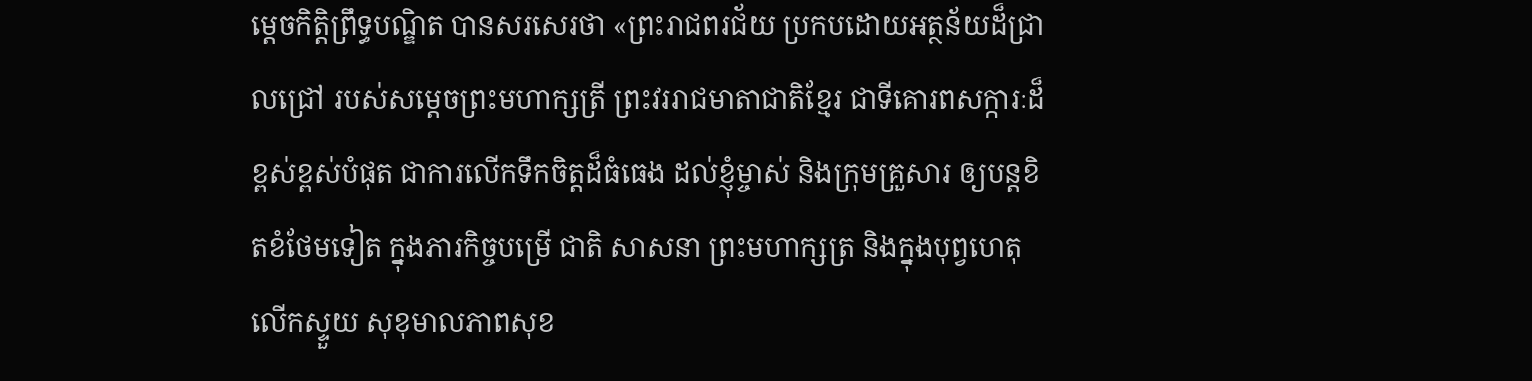ម្តេចកិត្តិព្រឹទ្ធបណ្ឌិត បានសរសេរថា «ព្រះរាជពរជ័យ ប្រកបដោយអត្ថន័យដ៏ជ្រាលជ្រៅ របស់សម្តេចព្រះមហាក្សត្រី ព្រះវររាជមាតាជាតិខ្មែរ ជាទីគោរពសក្ការៈដ៏ខ្ពស់ខ្ពស់បំផុត ជាការលើកទឹកចិត្តដ៏ធំធេង ដល់ខ្ញុំម្ចាស់ និងក្រុមគ្រួសារ ឲ្យបន្តខិតខំថែមទៀត ក្នុងភារកិច្ចបម្រើ ជាតិ សាសនា ព្រះមហាក្សត្រ និងក្នុងបុព្វហេតុលើកស្ទួយ សុខុមាលភាពសុខ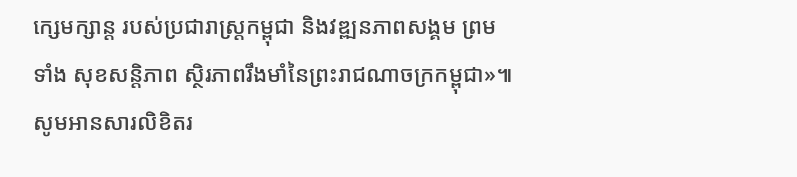ក្សេមក្សាន្ត របស់ប្រជារាស្ត្រកម្ពុជា និងវឌ្ឍនភាពសង្គម ព្រមទាំង សុខសន្តិភាព ស្ថិរភាពរឹងមាំនៃព្រះរាជណាចក្រកម្ពុជា»៕
សូមអានសារលិខិតរ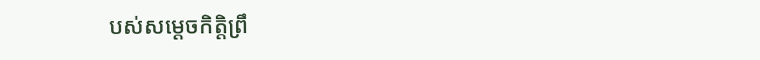បស់សម្តេចកិត្តិព្រឹ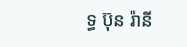ទ្ធ ប៊ុន រ៉ានី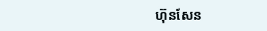ហ៊ុនសែន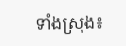ទាំងស្រុង៖